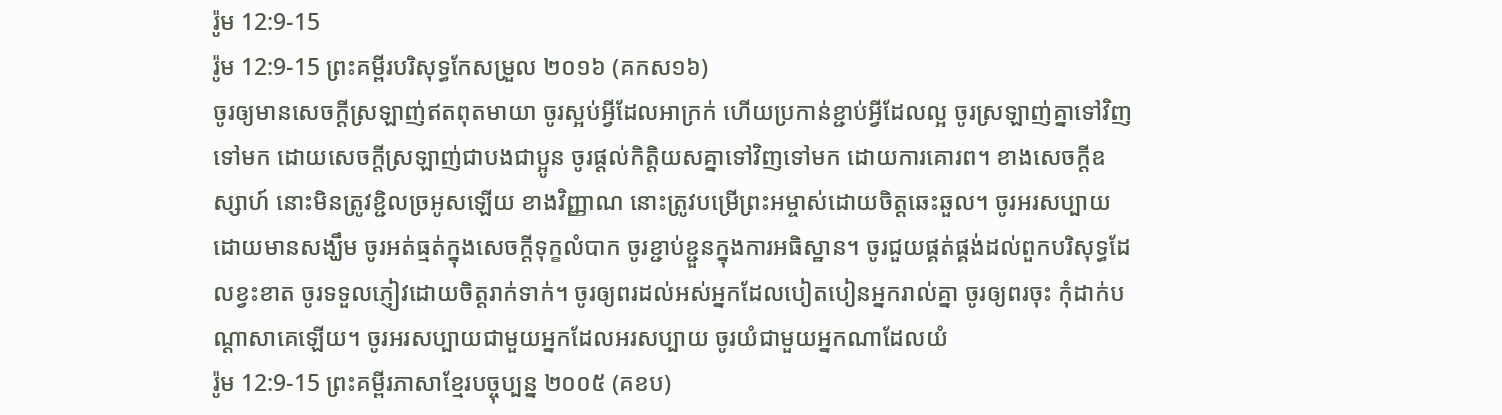រ៉ូម 12:9-15
រ៉ូម 12:9-15 ព្រះគម្ពីរបរិសុទ្ធកែសម្រួល ២០១៦ (គកស១៦)
ចូរឲ្យមានសេចក្តីស្រឡាញ់ឥតពុតមាយា ចូរស្អប់អ្វីដែលអាក្រក់ ហើយប្រកាន់ខ្ជាប់អ្វីដែលល្អ ចូរស្រឡាញ់គ្នាទៅវិញទៅមក ដោយសេចក្ដីស្រឡាញ់ជាបងជាប្អូន ចូរផ្តល់កិត្តិយសគ្នាទៅវិញទៅមក ដោយការគោរព។ ខាងសេចក្ដីឧស្សាហ៍ នោះមិនត្រូវខ្ជិលច្រអូសឡើយ ខាងវិញ្ញាណ នោះត្រូវបម្រើព្រះអម្ចាស់ដោយចិត្តឆេះឆួល។ ចូរអរសប្បាយដោយមានសង្ឃឹម ចូរអត់ធ្មត់ក្នុងសេចក្តីទុក្ខលំបាក ចូរខ្ជាប់ខ្ជួនក្នុងការអធិស្ឋាន។ ចូរជួយផ្គត់ផ្គង់ដល់ពួកបរិសុទ្ធដែលខ្វះខាត ចូរទទួលភ្ញៀវដោយចិត្តរាក់ទាក់។ ចូរឲ្យពរដល់អស់អ្នកដែលបៀតបៀនអ្នករាល់គ្នា ចូរឲ្យពរចុះ កុំដាក់បណ្ដាសាគេឡើយ។ ចូរអរសប្បាយជាមួយអ្នកដែលអរសប្បាយ ចូរយំជាមួយអ្នកណាដែលយំ
រ៉ូម 12:9-15 ព្រះគម្ពីរភាសាខ្មែរបច្ចុប្បន្ន ២០០៥ (គខប)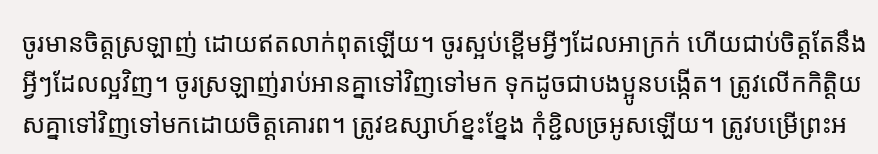ចូរមានចិត្តស្រឡាញ់ ដោយឥតលាក់ពុតឡើយ។ ចូរស្អប់ខ្ពើមអ្វីៗដែលអាក្រក់ ហើយជាប់ចិត្តតែនឹងអ្វីៗដែលល្អវិញ។ ចូរស្រឡាញ់រាប់អានគ្នាទៅវិញទៅមក ទុកដូចជាបងប្អូនបង្កើត។ ត្រូវលើកកិត្តិយសគ្នាទៅវិញទៅមកដោយចិត្តគោរព។ ត្រូវឧស្សាហ៍ខ្នះខ្នែង កុំខ្ជិលច្រអូសឡើយ។ ត្រូវបម្រើព្រះអ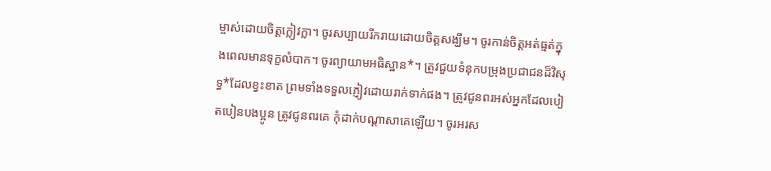ម្ចាស់ដោយចិត្តក្លៀវក្លា។ ចូរសប្បាយរីករាយដោយចិត្តសង្ឃឹម។ ចូរកាន់ចិត្តអត់ធ្មត់ក្នុងពេលមានទុក្ខលំបាក។ ចូរព្យាយាមអធិស្ឋាន*។ ត្រូវជួយទំនុកបម្រុងប្រជាជនដ៏វិសុទ្ធ*ដែលខ្វះខាត ព្រមទាំងទទួលភ្ញៀវដោយរាក់ទាក់ផង។ ត្រូវជូនពរអស់អ្នកដែលបៀតបៀនបងប្អូន ត្រូវជូនពរគេ កុំដាក់បណ្ដាសាគេឡើយ។ ចូរអរស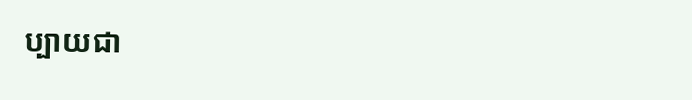ប្បាយជា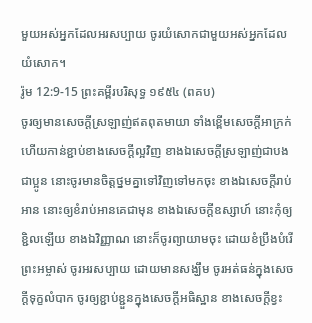មួយអស់អ្នកដែលអរសប្បាយ ចូរយំសោកជាមួយអស់អ្នកដែលយំសោក។
រ៉ូម 12:9-15 ព្រះគម្ពីរបរិសុទ្ធ ១៩៥៤ (ពគប)
ចូរឲ្យមានសេចក្ដីស្រឡាញ់ឥតពុតមាយា ទាំងខ្ពើមសេចក្ដីអាក្រក់ ហើយកាន់ខ្ជាប់ខាងសេចក្ដីល្អវិញ ខាងឯសេចក្ដីស្រឡាញ់ជាបងជាប្អូន នោះចូរមានចិត្តថ្នមគ្នាទៅវិញទៅមកចុះ ខាងឯសេចក្ដីរាប់អាន នោះឲ្យខំរាប់អានគេជាមុន ខាងឯសេចក្ដីឧស្សាហ៍ នោះកុំឲ្យខ្ជិលឡើយ ខាងឯវិញ្ញាណ នោះក៏ចូរព្យាយាមចុះ ដោយខំប្រឹងបំរើព្រះអម្ចាស់ ចូរអរសប្បាយ ដោយមានសង្ឃឹម ចូរអត់ធន់ក្នុងសេចក្ដីទុក្ខលំបាក ចូរឲ្យខ្ជាប់ខ្ជួនក្នុងសេចក្ដីអធិស្ឋាន ខាងសេចក្ដីខ្វះ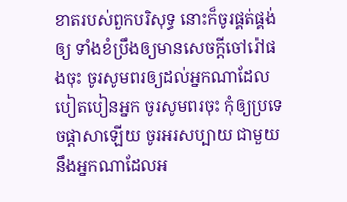ខាតរបស់ពួកបរិសុទ្ធ នោះក៏ចូរផ្គត់ផ្គង់ឲ្យ ទាំងខំប្រឹងឲ្យមានសេចក្ដីចៅរ៉ៅផងចុះ ចូរសូមពរឲ្យដល់អ្នកណាដែលបៀតបៀនអ្នក ចូរសូមពរចុះ កុំឲ្យប្រទេចផ្តាសាឡើយ ចូរអរសប្បាយ ជាមួយនឹងអ្នកណាដែលអ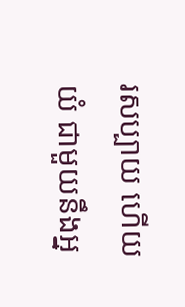រសប្បាយ ហើយយំ ជាមួយនឹងអ្ន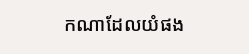កណាដែលយំផង